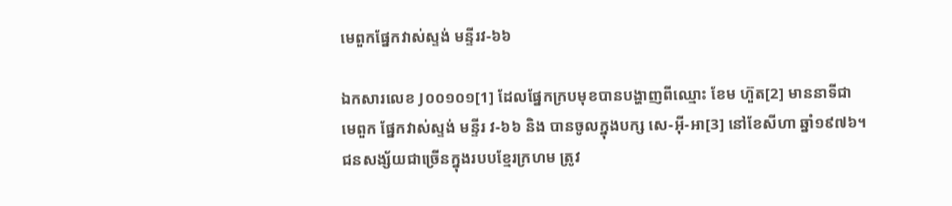មេពួកផ្នែកវាស់ស្ទង់ មន្ទីរវ-៦៦

ឯកសារលេខ J០០១០១[1] ដែលផ្នែកក្របមុខបានបង្ហាញពីឈ្មោះ ខែម ហ៊ួត[2] មាននាទីជាមេពួក ផ្នែកវាស់ស្ទង់ មន្ទីរ វ-៦៦ និង បានចូលក្នុងបក្ស សេ-អ៊ី-អា[3] នៅខែសីហា ឆ្នាំ១៩៧៦។ ជនសង្ស័យជាច្រើនក្នុងរបបខ្មែរក្រហម ត្រូវ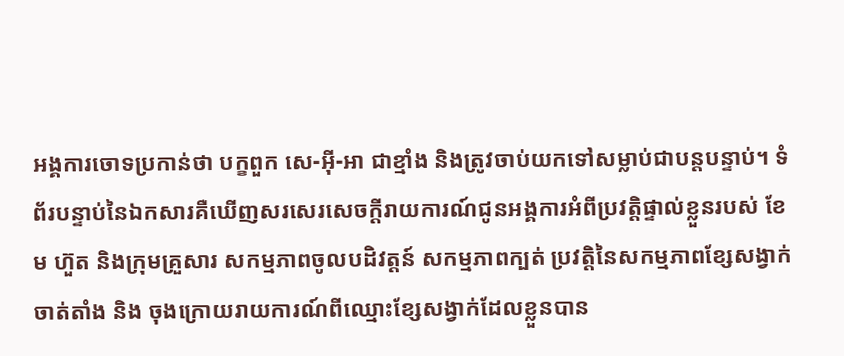អង្គការចោទប្រកាន់ថា បក្ខពួក សេ-អ៊ី-អា ជាខ្មាំង និងត្រូវចាប់យកទៅសម្លាប់ជាបន្តបន្ទាប់។ ទំព័របន្ទាប់នៃឯកសារគឺឃើញសរសេរសេចក្ដីរាយការណ៍ជូនអង្គការអំពីប្រវត្តិផ្ទាល់ខ្លួនរបស់ ខែម ហ៊ួត និងក្រុមគ្រួសារ សកម្មភាពចូលបដិវត្តន៍ សកម្មភាពក្បត់ ប្រវត្តិនៃសកម្មភាពខ្សែសង្វាក់ចាត់តាំង និង ចុងក្រោយរាយការណ៍ពីឈ្មោះខ្សែសង្វាក់ដែលខ្លួនបាន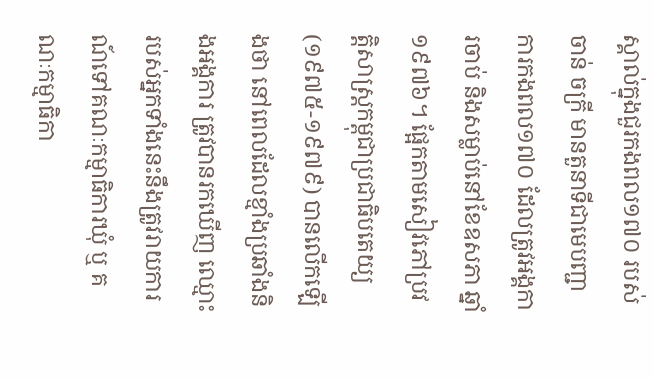ស្គាល់ក្នុងជួរកងពល១៧០ របស់ចាន់ ចក្រី មានតួនាទីជាមេបញ្ជាការកងពល១៧០ ដែលត្រូវអង្គការចាប់ និងសម្លាប់នៅខែឧសភា ឆ្នាំ១៩៧៦។ ផ្អែកតាមសៀវភៅប្រវត្តិសាស្រ្តកម្ពុជាប្រជាធិបតេយ្យ (១៩៧៥-១៩៧៩) បានលើកឡើងថា នៅពេលដែលខ្មាំងប្រឆាំងនិងអង្គការ ត្រូវបានរកឃើញ ឈ្មោះរបស់អ្នកទាំងនេះនឹងត្រូវរាយការណ៍ទៅគណៈកម្មាធិការឃុំ ឬ គណៈកម្មាធិកា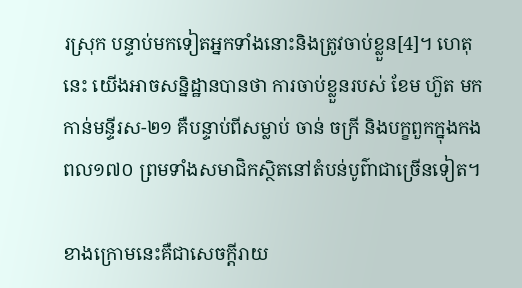រស្រុក បន្ទាប់មកទៀតអ្នកទាំងនោះនិងត្រូវចាប់ខ្លួន[4]។ ហេតុនេះ យើងអាចសន្និដ្ឋានបានថា ការចាប់ខ្លួនរបស់ ខែម ហ៊ួត មកកាន់មន្ទីរស-២១ គឺបន្ទាប់ពីសម្លាប់ ចាន់ ចក្រី និងបក្ខពួកក្នុងកងពល១៧០ ព្រមទាំងសមាជិកស្ថិតនៅតំបន់បូព៌ាជាច្រើនទៀត។

ខាងក្រោមនេះគឺជាសេចក្ដីរាយ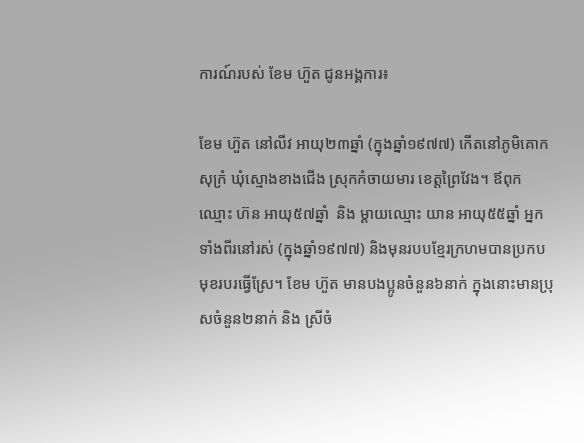ការណ៍របស់ ខែម ហ៊ួត ជូនអង្គការ៖

ខែម ហ៊ួត នៅលីវ អាយុ២៣ឆ្នាំ (ក្នុងឆ្នាំ១៩៧៧) កើតនៅភូមិគោកសុក្រំ ឃុំស្មោងខាងជើង ស្រុកកំចាយមារ ខេត្តព្រៃវែង។ ឪពុកឈ្មោះ ហ៊ន អាយុ៥៧ឆ្នាំ  និង ម្តាយឈ្មោះ យាន អាយុ៥៥ឆ្នាំ អ្នកទាំងពីរនៅរស់ (ក្នុងឆ្នាំ១៩៧៧) និងមុនរបបខ្មែរក្រហមបានប្រកបមុខរបរធ្វើស្រែ។ ខែម ហ៊ួត មានបងប្អូនចំនួន៦នាក់ ក្នុងនោះមានប្រុសចំនួន២នាក់ និង ស្រីចំ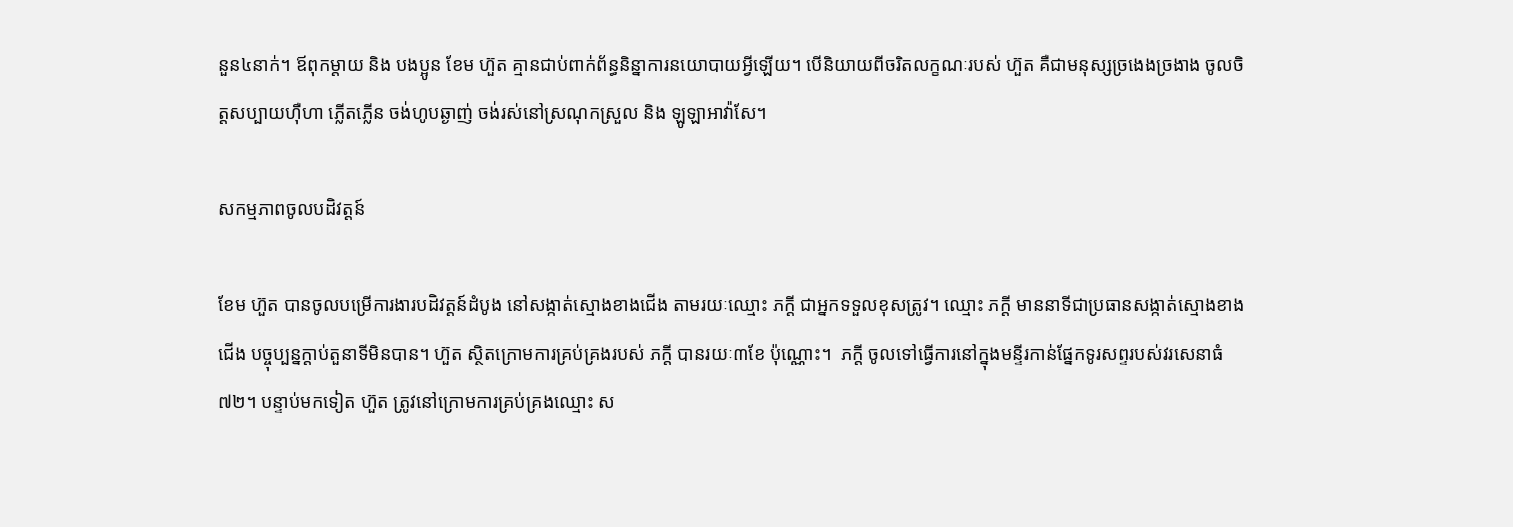នួន៤នាក់។ ឪពុកម្តាយ និង បងប្អូន ខែម ហ៊ួត គ្មានជាប់ពាក់ព័ន្ធនិន្នាការនយោបាយអ្វីឡើយ។ បើនិយាយពីចរិតលក្ខណៈរបស់ ហ៊ួត គឺជាមនុស្សច្រងេងច្រងាង ចូលចិត្តសប្បាយហ៊ឺហា ភ្លើតភ្លើន ចង់ហូបឆ្ងាញ់ ចង់រស់នៅស្រណុកស្រួល និង ឡូឡាអាវ៉ាសែ។

សកម្មភាពចូលបដិវត្តន៍

ខែម ហ៊ួត បានចូលបម្រើការងារបដិវត្តន៍ដំបូង នៅសង្កាត់ស្មោងខាងជើង តាមរយៈឈ្មោះ ភក្ដី ជាអ្នកទទួលខុសត្រូវ។ ឈ្មោះ ភក្ដី មាននាទីជាប្រធានសង្កាត់ស្មោងខាងជើង បច្ចុប្បន្នក្ដាប់តួនាទីមិនបាន។ ហ៊ួត ស្ថិតក្រោមការគ្រប់គ្រងរបស់ ភក្តី បានរយៈ៣ខែ ប៉ុណ្ណោះ។  ភក្តី ចូលទៅធ្វើការនៅក្នុងមន្ទីរកាន់ផ្នែកទូរសព្ទរបស់វរសេនាធំ៧២។ បន្ទាប់មកទៀត ហ៊ួត ត្រូវនៅក្រោមការគ្រប់គ្រងឈ្មោះ ស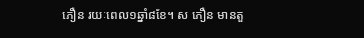ភឿន រយៈពេល១ឆ្នាំ៨ខែ។ ស ភឿន មានតួ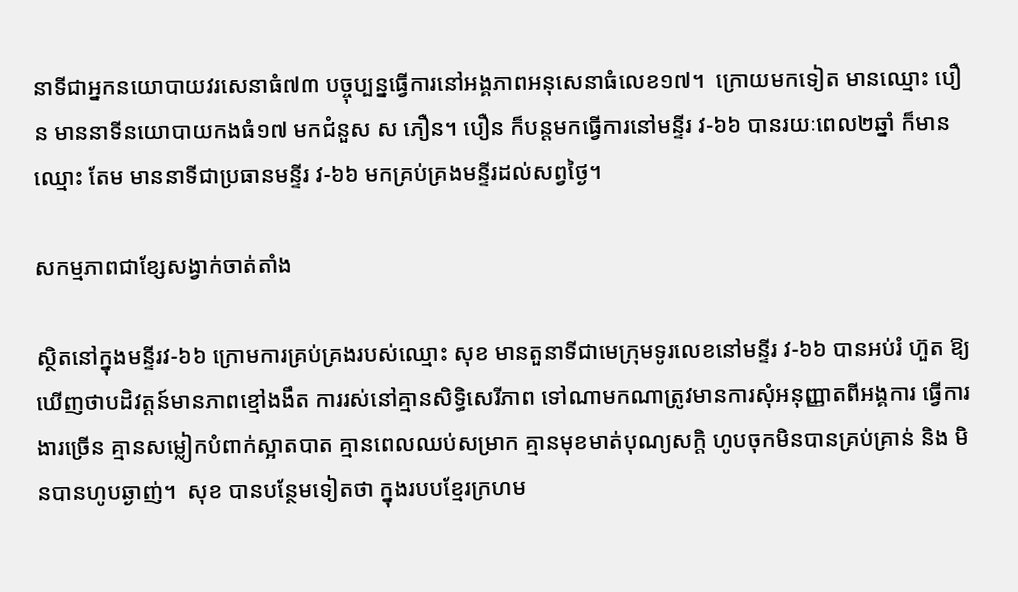នាទីជាអ្នកនយោបាយវរសេនាធំ៧៣ បច្ចុប្បន្នធ្វើការនៅអង្គភាពអនុសេនាធំលេខ១៧។  ក្រោយមកទៀត មានឈ្មោះ បឿន មាននាទីនយោបាយកងធំ១៧ មកជំនួស ស ភឿន។ បឿន ក៏បន្តមកធ្វើការនៅមន្ទីរ វ-៦៦ បានរយៈពេល២ឆ្នាំ ក៏មានឈ្មោះ តែម មាននាទីជាប្រធានមន្ទីរ វ-៦៦ មកគ្រប់គ្រងមន្ទីរដល់សព្វថ្ងៃ។

សកម្មភាពជាខ្សែសង្វាក់ចាត់តាំង

ស្ថិតនៅក្នុងមន្ទីរវ-៦៦ ក្រោមការគ្រប់គ្រងរបស់ឈ្មោះ សុខ មានតួនាទីជាមេក្រុមទូរលេខនៅមន្ទីរ វ-៦៦ បានអប់រំ ហ៊ួត ឱ្យឃើញថាបដិវត្តន៍មានភាពខ្មៅងងឹត ការរស់នៅគ្មានសិទ្ធិសេរីភាព ទៅណាមកណាត្រូវមានការសុំអនុញ្ញាតពីអង្គការ ធ្វើការងារច្រើន គ្មានសម្លៀកបំពាក់ស្អាតបាត គ្មានពេលឈប់សម្រាក គ្មានមុខមាត់បុណ្យសក្តិ ហូបចុកមិនបានគ្រប់គ្រាន់ និង មិនបានហូបឆ្ងាញ់។  សុខ បានបន្ថែមទៀតថា ក្នុងរបបខ្មែរក្រហម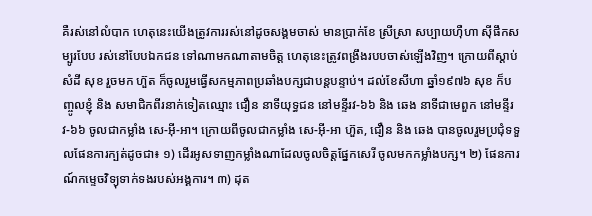គឺរស់នៅលំបាក ហេតុនេះយើងត្រូវការរស់នៅដូចសង្គមចាស់ មានប្រាក់ខែ ស្រីស្រា សប្បាយហ៊ឺហា ស៊ីផឹកសម្បូរបែប រស់នៅបែបឯកជន ទៅណាមកណាតាមចិត្ត ហេតុនេះត្រូវពង្រឹងរបបចាស់ឡើងវិញ។ ក្រោយពីស្ដាប់សំដី សុខ រួចមក ហ៊ួត ក៏ចូលរួមធ្វើសកម្មភាពប្រឆាំងបក្សជាបន្តបន្ទាប់។ ដល់ខែសីហា ឆ្នាំ១៩៧៦ សុខ ក៏បញ្ចូលខ្ញុំ និង សមាជិកពីរនាក់ទៀតឈ្មោះ ជឿន នាទីយុទ្ធជន នៅមន្ទីរវ-៦៦ និង ឆេង នាទីជាមេពួក នៅមន្ទីរ វ-៦៦ ចូលជាកម្លាំង សេ-អ៊ី-អា។ ក្រោយពីចូលជាកម្លាំង សេ-អ៊ី-អា ហ៊ួត, ជឿន និង ឆេង បានចូលរួមប្រជុំទទួលផែនការក្បត់ដូចជា៖ ១) ដើរអូសទាញកម្លាំងណាដែលចូលចិត្តផ្នែកសេរី ចូលមកកម្លាំងបក្ស។ ២) ផែនការណ៍កម្ទេចវិទ្យុទាក់ទងរបស់អង្គការ។ ៣) ដុត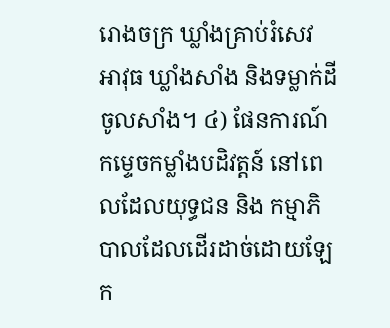រោងចក្រ ឃ្លាំងគ្រាប់រំសេវ អាវុធ ឃ្លាំងសាំង និងទម្លាក់ដីចូលសាំង។ ៤) ផែនការណ៍កម្ទេចកម្លាំងបដិវត្តន៍ នៅពេលដែលយុទ្ធជន និង កម្មាភិបាលដែលដើរដាច់ដោយឡែក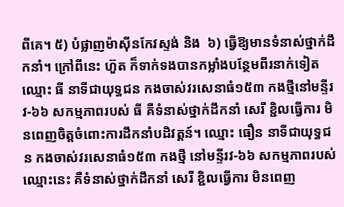ពីគេ។ ៥) បំផ្លាញម៉ាស៊ីនកែវស្ទង់ និង  ៦) ធ្វើឱ្យមានទំនាស់ថ្នាក់ដឹកនាំ។ ក្រៅពីនេះ ហ៊ួត ក៏ទាក់ទងបានកម្លាំងបន្ថែមពីរនាក់ទៀត ឈ្មោះ ធី នាទីជាយុទ្ធជន កងចាស់វរសេនាធំ១៥៣ កងថ្មីនៅមន្ទីរវ-៦៦ សកម្មភាពរបស់ ធី គឺទំនាស់ថ្នាក់ដឹកនាំ សេរី ខ្ជិលធ្វើការ មិនពេញចិត្តចំពោះការដឹកនាំបដិវត្តន៍។ ឈ្មោះ ធឿន នាទីជាយុទ្ធជន កងចាស់វរសេនាធំ១៥៣ កងថ្មី នៅមន្ទីរវ-៦៦ សកម្មភាពរបស់ឈ្មោះនេះ គឺទំនាស់ថ្នាក់ដឹកនាំ សេរី ខ្ជិលធ្វើការ មិនពេញ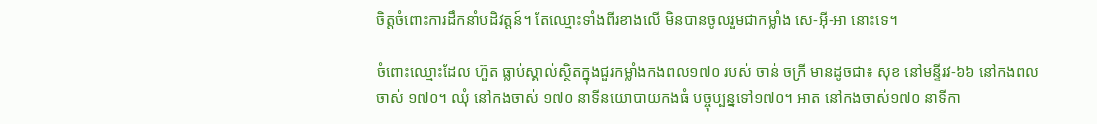ចិត្តចំពោះការដឹកនាំបដិវត្តន៍។ តែឈ្មោះទាំងពីរខាងលើ មិនបានចូលរួមជាកម្លាំង សេ-អ៊ី-អា នោះទេ។

ចំពោះឈ្មោះដែល ហ៊ួត ធ្លាប់ស្គាល់ស្ថិតក្នុងជួរកម្លាំងកងពល១៧០ របស់ ចាន់ ចក្រី មានដូចជា៖ សុខ នៅមន្ទីរវ-៦៦ នៅកងពលចាស់ ១៧០។ ឈុំ នៅកងចាស់ ១៧០ នាទីនយោបាយកងធំ បច្ចុប្បន្នទៅ១៧០។ អាត នៅកងចាស់១៧០ នាទីកា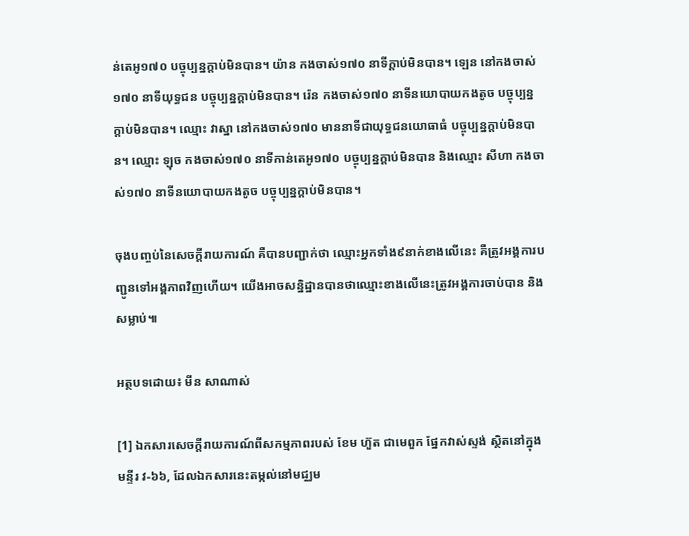ន់តេអូ១៧០ បច្ចុប្បន្នក្ដាប់មិនបាន។ យ៉ាន កងចាស់១៧០ នាទីក្ដាប់មិនបាន។ ឡេន នៅកងចាស់១៧០ នាទីយុទ្ធជន បច្ចុប្បន្នក្ដាប់មិនបាន។ រ៉េន កងចាស់១៧០ នាទីនយោបាយកងតូច បច្ចុប្បន្នក្ដាប់មិនបាន។ ឈ្មោះ វាស្នា នៅកងចាស់១៧០ មាននាទីជាយុទ្ធជនយោធាធំ បច្ចុប្បន្នក្ដាប់មិនបាន។ ឈ្មោះ ឡុច កងចាស់១៧០ នាទីកាន់តេអូ១៧០ បច្ចុប្បន្នក្ដាប់មិនបាន និងឈ្មោះ សីហា កងចាស់១៧០ នាទីនយោបាយកងតូច បច្ចុប្បន្នក្ដាប់មិនបាន។

ចុងបញ្ចប់នៃសេចក្ដីរាយការណ៍ គឺបានបញ្ជាក់ថា ឈ្មោះអ្នកទាំង៩នាក់ខាងលើនេះ គឺត្រូវអង្គការបញ្ជូនទៅអង្គភាពវិញហើយ។ យើងអាចសន្និដ្ឋានបានថាឈ្មោះខាងលើនេះត្រូវអង្គការចាប់បាន និង សម្លាប់៕

អត្ថបទដោយ៖ មីន សាណាស់

[1] ឯកសារសេចក្ដីរាយការណ៍ពីសកម្មភាពរបស់ ខែម ហ៊ួត ជាមេពួក ផ្នែកវាស់ស្ទង់ ស្ថិតនៅក្នុងមន្ទីរ វ-៦៦, ដែលឯកសារនេះតម្កល់នៅមជ្ឈម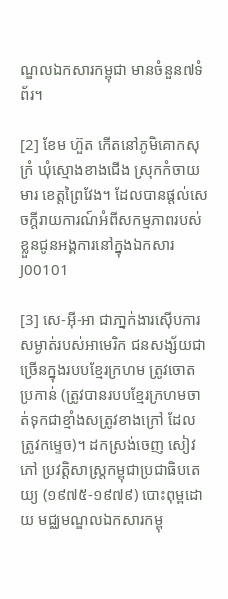ណ្ឌលឯកសារកម្ពុជា មានចំនួន៧ទំព័រ។

[2] ខែម ហ៊ួត កើតនៅភូមិគោកសុក្រំ ឃុំស្មោងខាងជើង ស្រុកកំចាយមារ ខេត្តព្រៃវែង។ ដែលបានផ្ដល់សេចក្តីរាយការណ៍អំពីសកម្មភាពរបស់ខ្លួនជូនអង្គការនៅក្នុងឯកសារ J00101

[3] សេ-អ៊ី-អា ជាភា្នក់ងារស៊ើបការសម្ងាត់របស់អាមេរិក ជនសង្ស័យជាច្រើនក្នុងរបបខ្មែរក្រហម ត្រូវចោតប្រកាន់ (ត្រូវបានរបបខ្មែរក្រហមចាត់ទុកជាខ្មាំងសត្រូវខាងក្រៅ ដែលត្រូវកម្ទេច)។ ដកស្រង់ចេញ សៀវភៅ ប្រវត្តិសាស្រ្តកម្ពុជាប្រជាធិបតេយ្យ (១៩៧៥-១៩៧៩) បោះពុម្ពដោយ មជ្ឈមណ្ឌលឯកសារកម្ពុ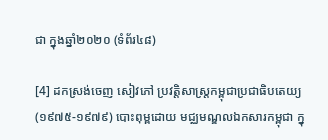ជា ក្នុងឆ្នាំ២០២០ (ទំព័រ៤៨)

[4] ដកស្រង់ចេញ សៀវភៅ ប្រវត្តិសាស្រ្តកម្ពុជាប្រជាធិបតេយ្យ (១៩៧៥-១៩៧៩) បោះពុម្ពដោយ មជ្ឈមណ្ឌលឯកសារកម្ពុជា ក្នុ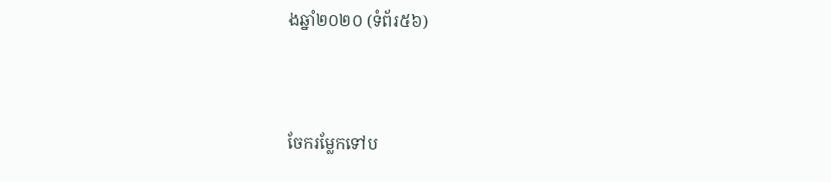ងឆ្នាំ២០២០ (ទំព័រ៥៦)



ចែករម្លែកទៅប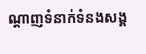ណ្តាញទំនាក់ទំនងសង្គ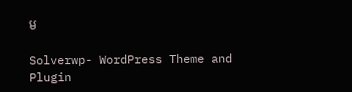ម

Solverwp- WordPress Theme and Plugin